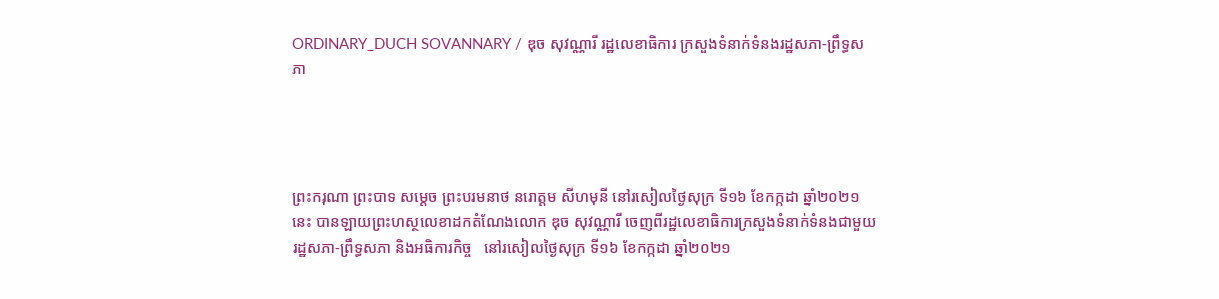ORDINARY_DUCH SOVANNARY / ឌុច សុវណ្ណារី រដ្ឋលេខាធិការ ក្រសួងទំនាក់ទំនងរដ្ឋសភា-ព្រឹទ្ធសភា




ព្រះករុណា ព្រះបាទ សម្តេច ព្រះបរមនាថ នរោត្តម សីហមុនី នៅរសៀលថ្ងៃសុក្រ ទី១៦ ខែកក្កដា ឆ្នាំ២០២១នេះ បានឡាយព្រះហស្ថលេខាដកតំណែងលោក ឌុច សុវណ្ណារី ចេញពីរដ្ឋលេខាធិការក្រសួងទំនាក់ទំនងជាមួយរដ្ឋសភា-ព្រឹទ្ធសភា និងអធិការកិច្ច   នៅរសៀលថ្ងៃសុក្រ ទី១៦ ខែកក្កដា ឆ្នាំ២០២១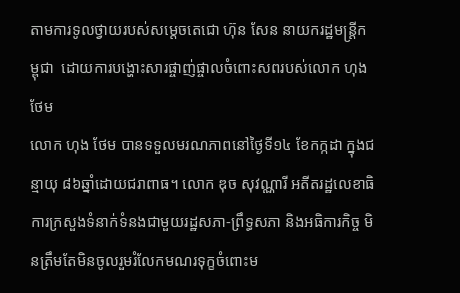តាមការទូលថ្វាយរបស់សម្តេចតេជោ ហ៊ុន សែន នាយករដ្ឋមន្ត្រីកម្ពុជា  ដោយការបង្ហោះសារផ្ចាញ់ផ្ចាលចំពោះសពរបស់លោក ហុង ថែម
លោក ហុង ថែម បានទទួលមរណភាពនៅថ្ងៃទី១៤ ខែកក្កដា ក្នុងជន្មាយុ ៨៦ឆ្នាំដោយជរាពាធ។ លោក ឌុច សុវណ្ណារី អតីតរដ្ឋលេខាធិការក្រសួងទំនាក់ទំនងជាមួយរដ្ឋសភា-ព្រឹទ្ធសភា និងអធិការកិច្ច មិនត្រឹមតែមិនចូលរួមរំលែកមណរទុក្ខចំពោះម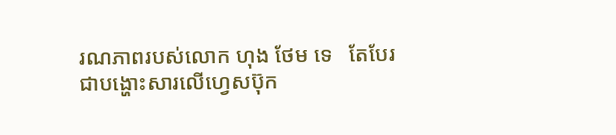រណភាពរបស់លោក ហុង ថែម ទេ   តែបែរជាបង្ហោះសារលើហ្វេសប៊ុក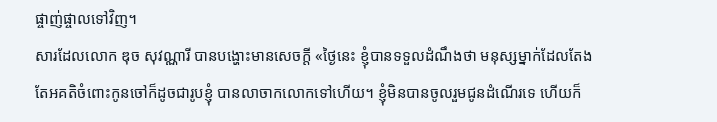ផ្ចាញ់ផ្ចាលទៅវិញ។
សារដែលលោក ឌុច សុវណ្ណារី បានបង្ហោះមានសេចក្ដី «ថ្ងៃនេះ ខ្ញុំបានទទួលដំណឹងថា មនុស្សម្នាក់ដែលតែងតែអគតិចំពោះកូនចៅក៏ដូចជារូបខ្ញុំ បានលាចាកលោកទៅហើយ។ ខ្ញុំមិនបានចូលរួមជូនដំណើរទេ ហើយក៏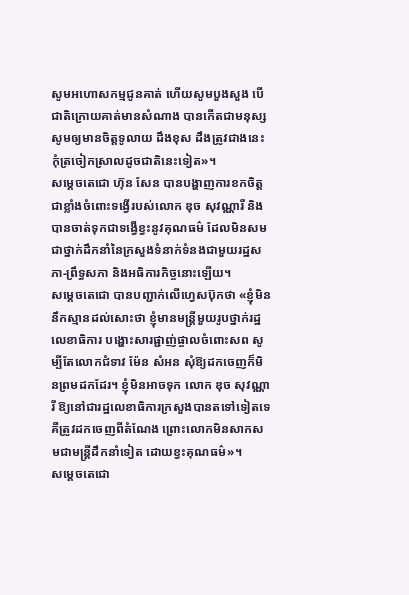សូមអហោសកម្មជូនគាត់ ហើយសូមបួងសួង បើជាតិក្រោយគាត់មានសំណាង បានកើតជាមនុស្ស សូមឲ្យមានចិត្តទូលាយ ដឹងខុស ដឹងត្រូវជាងនេះ កុំត្រចៀកស្រាលដូចជាតិនេះទៀត»។
សម្តេចតេជោ ហ៊ុន សែន បានបង្ហាញការខកចិត្តជាខ្លាំងចំពោះទង្វើរបស់លោក ឌុច សុវណ្ណារី និងបានចាត់ទុកជាទង្វើខ្វះនូវគុណធម៌ ដែលមិនសមជាថ្នាក់ដឹកនាំនៃក្រសួងទំនាក់ទំនងជាមួយរដ្ឋសភា-ព្រឹទ្ធសភា និងអធិការកិច្ចនោះឡើយ។
សម្តេចតេជោ បានបញ្ជាក់លើហ្វេសប៊ុកថា «ខ្ញុំមិននឹកស្មានដល់សោះថា ខ្ញុំមានមន្ត្រីមួយរូបថ្នាក់រដ្ឋលេខាធិការ បង្ហោះសារផ្ជាញ់ផ្ចាលចំពោះសព សូម្បីតែលោកជំទាវ ម៉ែន សំអន សុំឱ្យដកចេញក៏មិនព្រមដកដែរ។ ខ្ញុំមិនអាចទុក លោក ឌុច សុវណ្ណារី ឱ្យនៅជារដ្ឋលេខាធិការក្រសួងបានតទៅទៀតទេ គឺត្រូវដកចេញពីតំណែង ព្រោះលោកមិនសាកសមជាមន្ត្រីដឹកនាំទៀត ដោយខ្វះគុណធម៌»។
សម្តេចតេជោ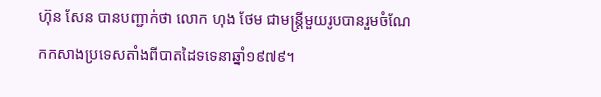ហ៊ុន សែន បានបញ្ជាក់ថា លោក ហុង ថែម ជាមន្ត្រីមួយរូបបានរួមចំណែកកសាងប្រទេសតាំងពីបាតដៃទទេនាឆ្នាំ១៩៧៩។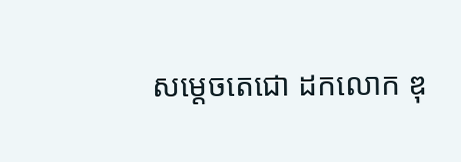សម្តេចតេជោ ដកលោក ឌុ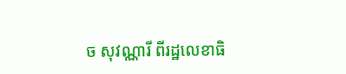ច សុវណ្ណារី ពីរដ្ឋលេខាធិ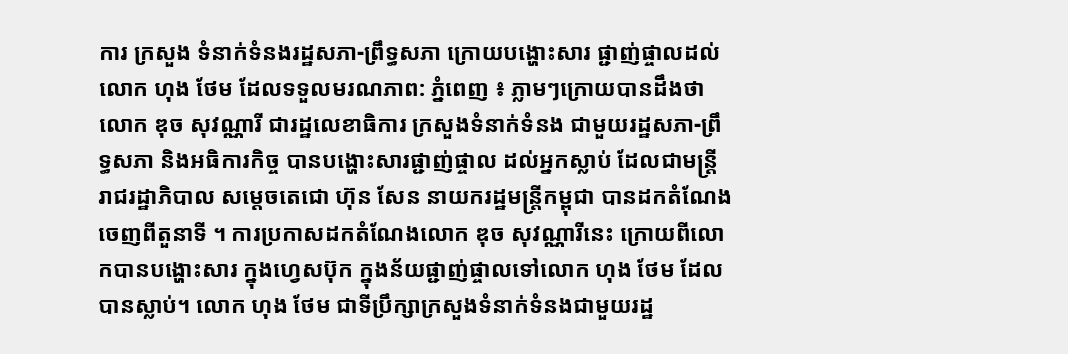ការ ក្រសួង ទំនាក់ទំនងរដ្ឋសភា-ព្រឹទ្ធសភា ក្រោយបង្ហោះសារ ផ្ជាញ់ផ្ចាលដល់លោក ហុង ថែម ដែលទទួលមរណភាព: ភ្នំពេញ ៖ ភ្លាមៗក្រោយបានដឹងថា លោក ឌុច សុវណ្ណារី ជារដ្ឋលេខាធិការ ក្រសួងទំនាក់ទំនង ជាមួយរដ្ឋសភា-ព្រឹទ្ធសភា និងអធិការកិច្ច បានបង្ហោះសារផ្ជាញ់ផ្ចាល ដល់អ្នកស្លាប់ ដែលជាមន្រ្តីរាជរដ្ឋាភិបាល សម្តេចតេជោ ហ៊ុន សែន នាយករដ្ឋមន្រ្តីកម្ពុជា បានដកតំណែងចេញពីតួនាទី ។ ការប្រកាសដកតំណែងលោក ឌុច សុវណ្ណារីនេះ ក្រោយពីលោកបានបង្ហោះសារ ក្នុងហ្វេសប៊ុក ក្នុងន័យផ្ជាញ់ផ្ចាលទៅលោក ហុង ថែម ដែលបានស្លាប់។ លោក ហុង ថែម ជាទីប្រឹក្សាក្រសួងទំនាក់ទំនងជាមួយរដ្ឋ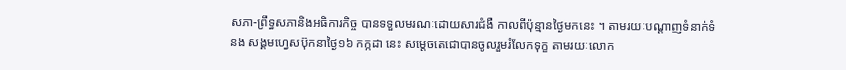សភា-ព្រឹទ្ធសភានិងអធិការកិច្ច បានទទួលមរណៈដោយសារជំងឺ កាលពីប៉ុន្មានថ្ងៃមកនេះ ។ តាមរយៈបណ្តាញទំនាក់ទំនង សង្គមហ្វេសប៊ុកនាថ្ងៃ១៦ កក្កដា នេះ សម្តេចតេជោបានចូលរួមរំលែកទុក្ខ តាមរយៈលោក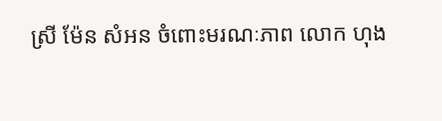ស្រី ម៉ែន សំអន ចំពោះមរណៈភាព លោក ហុង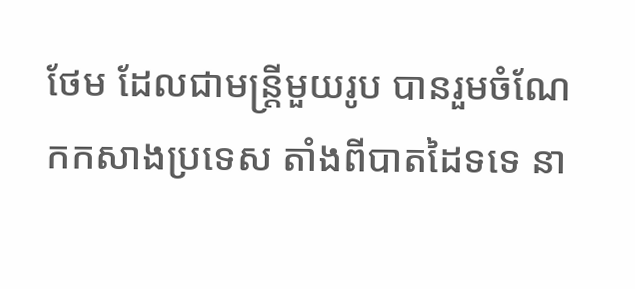ថែម ដែលជាមន្ត្រីមួយរូប បានរួមចំណែកកសាងប្រទេស តាំងពីបាតដៃទទេ នា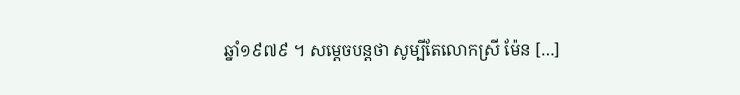ឆ្នាំ១៩៧៩ ។ សម្តេចបន្តថា សូម្បីតែលោកស្រី ម៉ែន […]